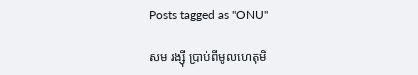Posts tagged as "ONU"

សម រង្ស៊ី ប្រាប់ពីមូលហេតុមិ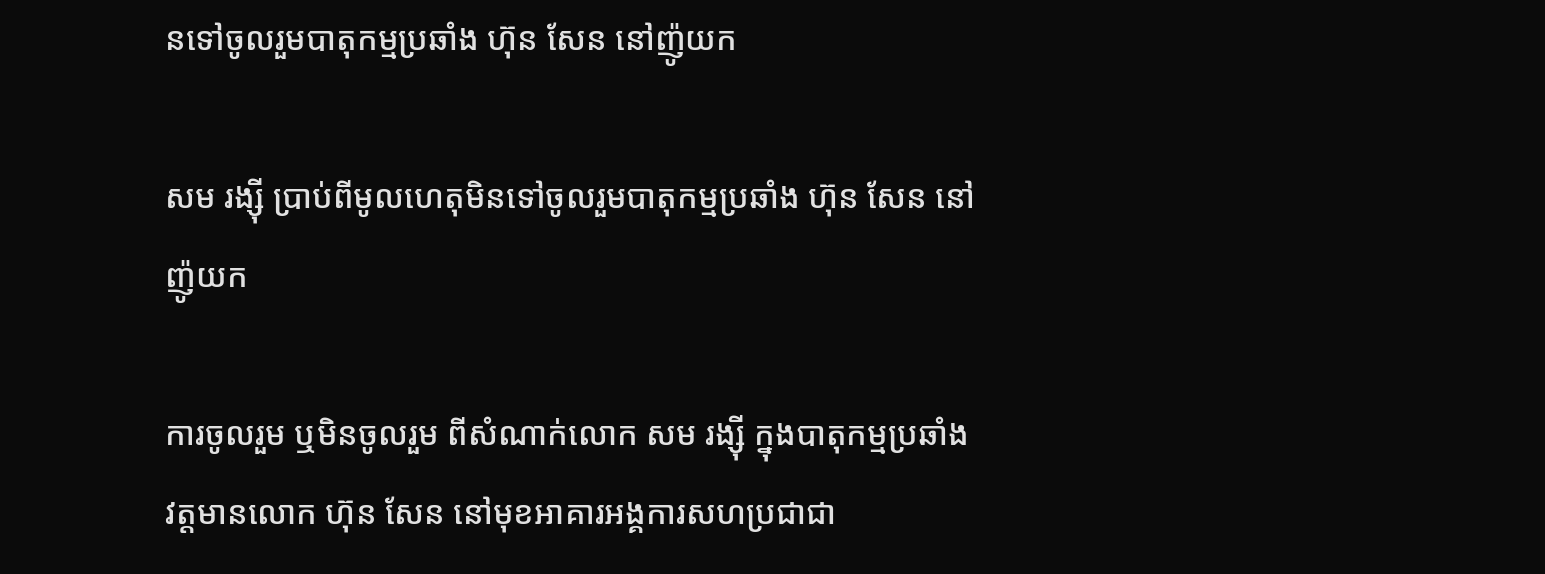នទៅចូលរួមបាតុកម្មប្រឆាំង ហ៊ុន សែន នៅញ៉ូយក

សម រង្ស៊ី ប្រាប់ពីមូលហេតុមិនទៅចូលរួមបាតុកម្មប្រឆាំង ហ៊ុន សែន នៅញ៉ូយក

ការចូលរួម ឬមិនចូលរួម ពីសំណាក់លោក សម រង្ស៊ី ក្នុងបាតុកម្មប្រឆាំងវត្តមានលោក ហ៊ុន សែន នៅមុខអាគារអង្គការសហប្រជាជា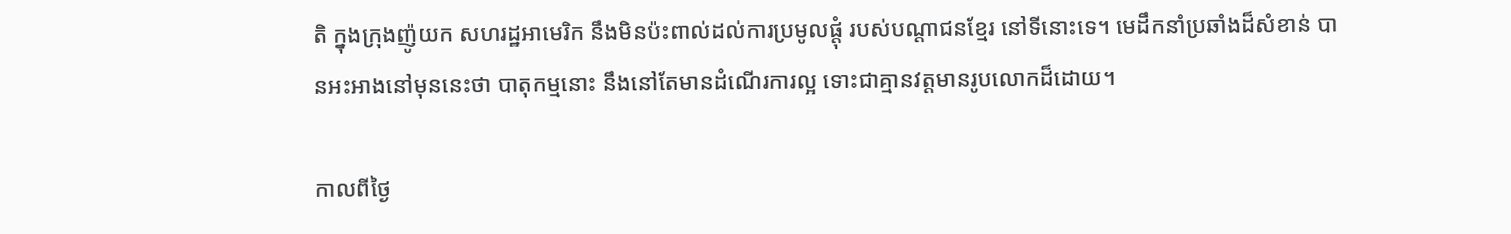តិ ក្នុងក្រុងញ៉ូយក សហរដ្ឋអាមេរិក នឹងមិនប៉ះពាល់ដល់ការប្រមូលផ្ដុំ របស់បណ្ដាជនខ្មែរ នៅទីនោះទេ។ មេដឹកនាំប្រឆាំងដ៏សំខាន់ បានអះអាងនៅមុននេះថា បាតុកម្មនោះ នឹងនៅតែមានដំណើរការល្អ ទោះជាគ្មានវត្តមានរូបលោកដ៏ដោយ។

កាលពីថ្ងៃ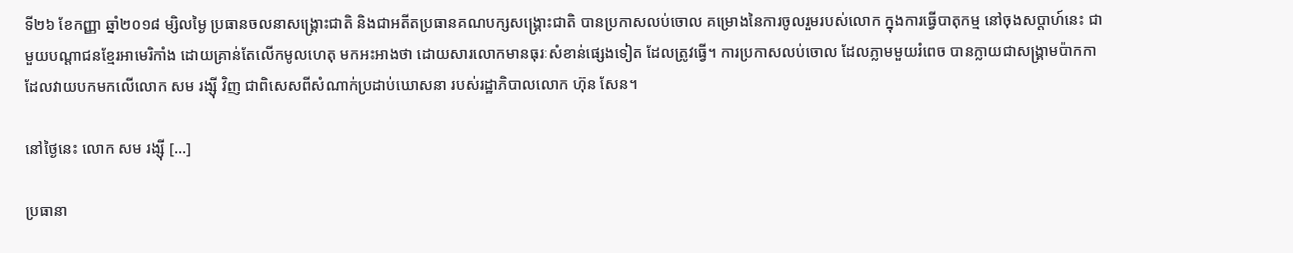ទី២៦ ខែកញ្ញា ឆ្នាំ២០១៨ ម្សិលម្ងៃ ប្រធានចលនាសង្គ្រោះជាតិ និងជាអតីតប្រធានគណបក្សសង្គ្រោះជាតិ បានប្រកាសលប់ចោល គម្រោងនៃការចូលរួមរបស់លោក ក្នុងការធ្វើបាតុកម្ម នៅចុងសប្ដាហ៍នេះ ជាមួយបណ្ដាជនខ្មែរអាមេរិកាំង ដោយគ្រាន់តែលើកមូលហេតុ មកអះអាងថា ដោយសារលោកមានធុរៈសំខាន់ផ្សេងទៀត ដែលត្រូវធ្វើ។ ការប្រកាសលប់ចោល ដែលភ្លាមមួយរំពេច បានក្លាយជាសង្គ្រាមប៉ាកកា ដែលវាយបកមកលើលោក សម រង្ស៊ី វិញ ជាពិសេសពីសំណាក់ប្រដាប់ឃោសនា របស់រដ្ឋាភិបាលលោក ហ៊ុន សែន។

នៅថ្ងៃនេះ លោក សម រង្ស៊ី [...]

ប្រធានា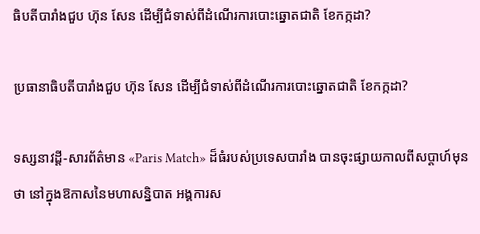ធិបតីបារាំងជួប ហ៊ុន សែន ដើម្បីជំទាស់ពីដំណើរការបោះឆ្នោតជាតិ ខែកក្កដា?

ប្រធានាធិបតីបារាំងជួប ហ៊ុន សែន ដើម្បីជំទាស់ពីដំណើរការបោះឆ្នោតជាតិ ខែកក្កដា?

ទស្សនាវដ្ដី-សារព័ត៌មាន «Paris Match» ដ៏ធំរបស់ប្រទេសបារាំង បានចុះផ្សាយកាលពីសប្ដាហ៍មុនថា នៅក្នុងឱកាសនៃមហាសន្និបាត អង្គការស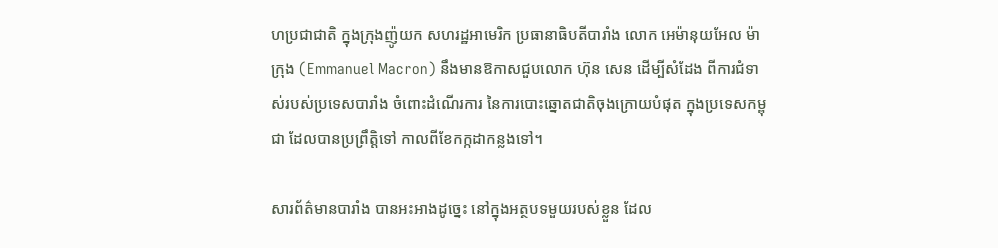ហប្រជាជាតិ ក្នុងក្រុងញ៉ូយក សហរដ្ឋអាមេរិក ប្រធានាធិបតីបារាំង លោក អេម៉ានុយអែល ម៉ាក្រុង (Emmanuel Macron) នឹងមានឱកាសជួបលោក ហ៊ុន សេន ដើម្បីសំដែង ពីការជំទាស់របស់ប្រទេសបារាំង ចំពោះដំណើរការ នៃការបោះឆ្នោតជាតិចុងក្រោយបំផុត ក្នុងប្រទេសកម្ពុជា ដែលបានប្រព្រឹត្តិទៅ កាលពីខែកក្កដាកន្លងទៅ។

សារព័ត៌មានបារាំង បានអះអាងដូច្នេះ នៅក្នុងអត្ថបទមួយរបស់ខ្លួន ដែល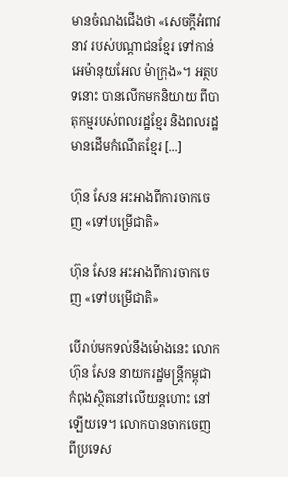មានចំណងជើងថា «សេចក្ដីអំពាវនាវ របស់បណ្ដាជនខ្មែរ ទៅកាន់ អេម៉ានុយអែល ម៉ាក្រុង»។ អត្ថបទនោះ បានលើកមកនិយាយ ពីបាតុកម្មរបស់ពលរដ្ឋខ្មែរ និងពលរដ្ឋមានដើមកំណើតខ្មែរ [...]

ហ៊ុន សែន អះអាងពីការចាកចេញ «ទៅបម្រើជាតិ»

ហ៊ុន សែន អះអាងពីការចាកចេញ «ទៅបម្រើជាតិ»

បើរាប់មកទល់នឹងម៉ោងនេះ លោក ហ៊ុន សែន នាយករដ្ឋមន្ត្រីកម្ពុជា កំពុងស្ថិតនៅលើយន្ដហោះ នៅឡើយទេ។ លោកបានចាកចេញ ពីប្រទេស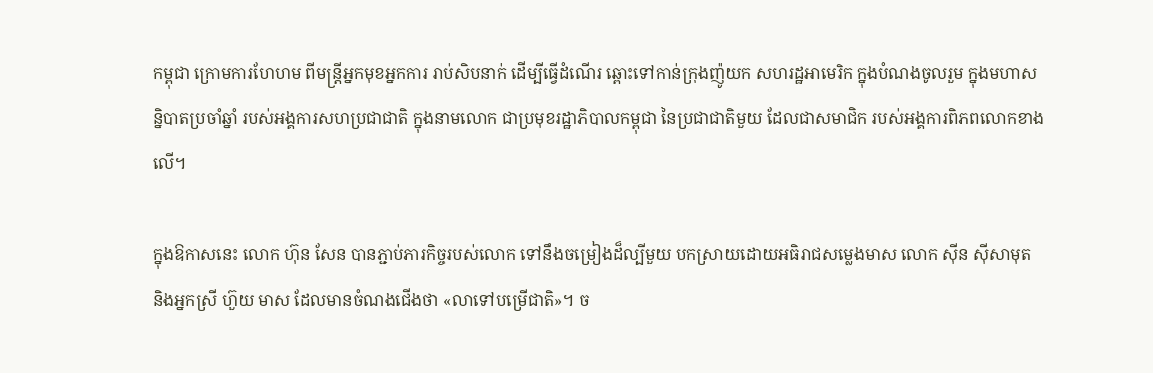កម្ពុជា ក្រោមការហែហម ពីមន្ត្រីអ្នកមុខអ្នកការ រាប់សិបនាក់ ដើម្បីធ្វើដំណើរ ឆ្ពោះទៅកាន់ក្រុងញ៉ូយក សហរដ្ឋអាមេរិក ក្នុងបំណងចូលរួម ក្នុងមហាសន្និបាតប្រចាំឆ្នាំ របស់អង្គការសហប្រជាជាតិ ក្នុងនាមលោក ជាប្រមុខរដ្ឋាភិបាលកម្ពុជា នៃប្រជាជាតិមួយ ដែលជាសមាជិក របស់អង្គការពិភពលោកខាងលើ។

ក្នុងឱកាសនេះ លោក ហ៊ុន សែន បានភ្ជាប់ភារកិច្ចរបស់លោក ទៅនឹងចម្រៀងដ៏ល្បីមួយ បកស្រាយដោយអធិរាជសម្លេងមាស លោក ស៊ីន ស៊ីសាមុត និងអ្នកស្រី ហ៊ួយ មាស ដែលមានចំណងជើងថា «លាទៅបម្រើជាតិ»។ ច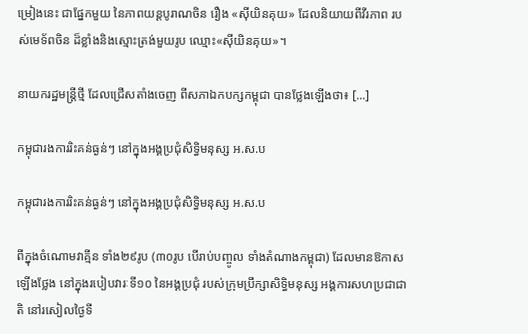ម្រៀងនេះ ជាផ្នែកមួយ នៃភាពយន្ដបូរាណចិន រឿង «ស៊ីយិនគុយ» ដែលនិយាយពីវីរភាព របស់មេទ័ពចិន ដ៏ខ្លាំងនិងស្មោះត្រង់មួយរូប ឈ្មោះ«ស៊ីយិនគុយ»។

នាយករដ្ឋមន្ត្រីថ្មី ដែលជ្រើសតាំងចេញ ពីសភាឯកបក្សកម្ពុជា បានថ្លែងឡើងថា៖ [...]

កម្ពុជារងការរិះគន់ធ្ងន់ៗ នៅក្នុងអង្គប្រជុំសិទ្ធិមនុស្ស អ.ស.ប

កម្ពុជារងការរិះគន់ធ្ងន់ៗ នៅក្នុងអង្គប្រជុំសិទ្ធិមនុស្ស អ.ស.ប

ពីក្នុងចំណោមវាគ្មីន ទាំង២៩រូប (៣០រូប បើរាប់បញ្ចូល ទាំងតំណាងកម្ពុជា) ដែលមានឱកាស ឡើងថ្លែង នៅក្នុងរបៀបវារៈទី១០ នៃអង្គប្រជុំ របស់ក្រុមប្រឹក្សាសិទ្ធិមនុស្ស អង្គការសហប្រជាជាតិ នៅរសៀលថ្ងៃទី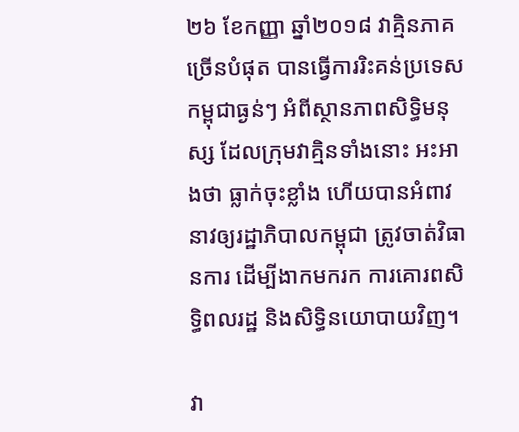២៦ ខែកញ្ញា ឆ្នាំ២០១៨ វាគ្មិនភាគច្រើនបំផុត បានធ្វើការរិះគន់ប្រទេសកម្ពុជាធ្ងន់ៗ អំពីស្ថានភាពសិទ្ធិមនុស្ស ដែលក្រុមវាគ្មិនទាំងនោះ អះអាងថា ធ្លាក់ចុះខ្លាំង ហើយបានអំពាវនាវឲ្យរដ្ឋាភិបាលកម្ពុជា ត្រូវចាត់វិធានការ ដើម្បីងាកមករក ការគោរពសិទ្ធិពលរដ្ឋ និងសិទ្ធិនយោបាយវិញ។

វា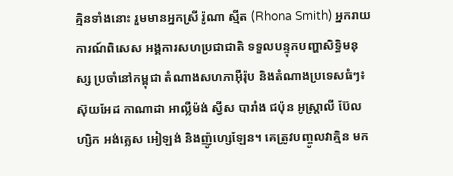គ្មិនទាំងនោះ រួមមានអ្នកស្រី រ៉ូណា ស្មីត (Rhona Smith) អ្នករាយការណ៍ពិសេស អង្គការសហប្រជាជាតិ ទទួលបន្ទុកបញ្ហាសិទ្ធិមនុស្ស ប្រចាំនៅកម្ពុជា តំណាងសហភាអ៊ឺរ៉ុប និងតំណាងប្រទេសធំៗ៖ ស៊ុយអែដ កាណាដា អាល្លឺម៉ង់ ស្វីស បារាំង ជប៉ុន អូស្ត្រាលី ប៊ែលហ្សិក អង់គ្លេស អៀឡង់ និងញ៉ូហ្សេឡែន។ គេត្រូវបញ្ចូលវាគ្មិន មក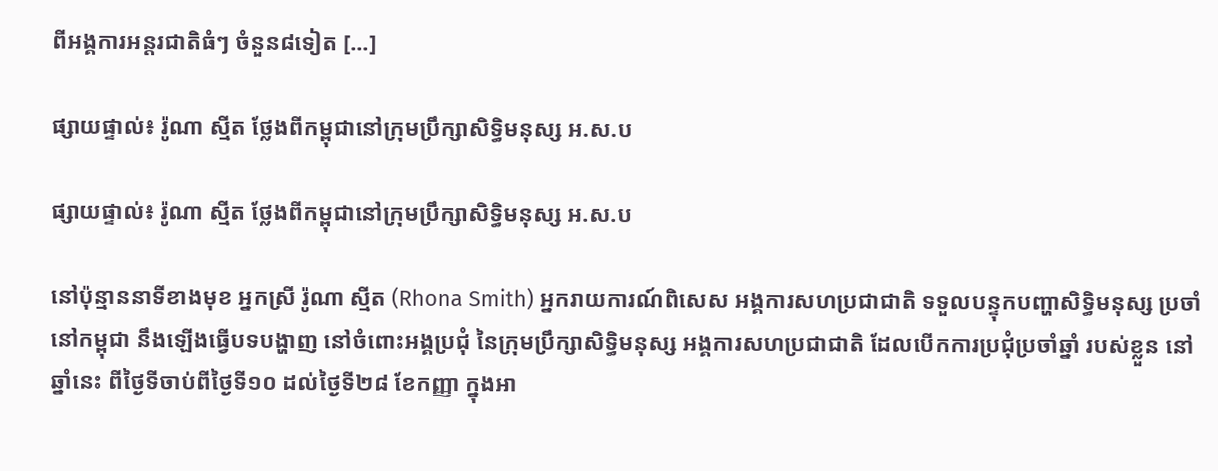ពីអង្គការអន្តរជាតិធំៗ ចំនួន៨ទៀត [...]

ផ្សាយផ្ទាល់៖ រ៉ូណា ស្មីត ថ្លែងពីកម្ពុជានៅក្រុមប្រឹក្សាសិទ្ធិមនុស្ស អ.ស.ប

ផ្សាយផ្ទាល់៖ រ៉ូណា ស្មីត ថ្លែងពីកម្ពុជានៅក្រុមប្រឹក្សាសិទ្ធិមនុស្ស អ.ស.ប

នៅប៉ុន្មាននាទីខាងមុខ អ្នកស្រី រ៉ូណា ស្មីត (Rhona Smith) អ្នករាយការណ៍ពិសេស អង្គការសហប្រជាជាតិ ទទួលបន្ទុកបញ្ហាសិទ្ធិមនុស្ស ប្រចាំនៅកម្ពុជា នឹងឡើងធ្វើបទបង្ហាញ នៅចំពោះអង្គប្រជុំ នៃក្រុមប្រឹក្សាសិទ្ធិមនុស្ស អង្គការសហប្រជាជាតិ ដែលបើកការប្រជុំប្រចាំឆ្នាំ របស់ខ្លួន នៅឆ្នាំនេះ ពីថ្ងៃទីចាប់ពីថ្ងៃទី១០ ដល់ថ្ងៃទី២៨ ខែកញ្ញា ក្នុងអា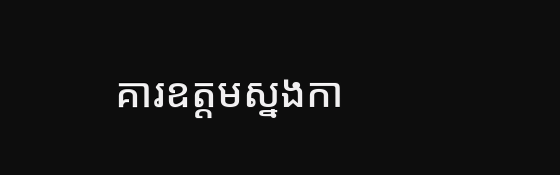គារឧត្ដមស្នងកា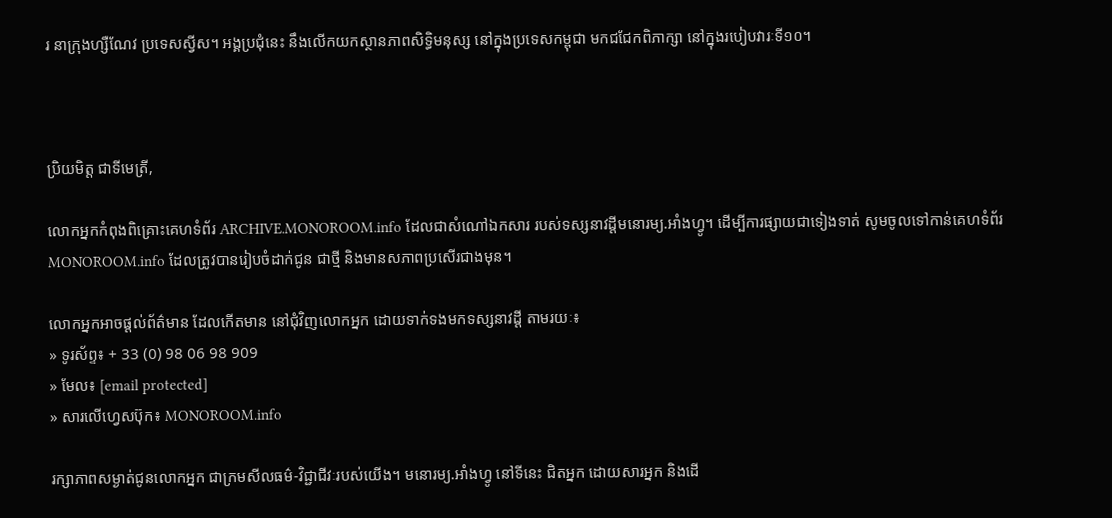រ នាក្រុងហ្សឺណែវ ប្រទេសស្វីស។ អង្គប្រជុំនេះ នឹងលើកយកស្ថានភាពសិទ្ធិមនុស្ស នៅក្នុងប្រទេសកម្ពុជា មកជជែកពិភាក្សា នៅក្នុងរបៀបវារៈទី១០។



ប្រិយមិត្ត ជាទីមេត្រី,

លោកអ្នកកំពុងពិគ្រោះគេហទំព័រ ARCHIVE.MONOROOM.info ដែលជាសំណៅឯកសារ របស់ទស្សនាវដ្ដីមនោរម្យ.អាំងហ្វូ។ ដើម្បីការផ្សាយជាទៀងទាត់ សូមចូលទៅកាន់គេហទំព័រ MONOROOM.info ដែលត្រូវបានរៀបចំដាក់ជូន ជាថ្មី និងមានសភាពប្រសើរជាងមុន។

លោកអ្នកអាចផ្ដល់ព័ត៌មាន ដែលកើតមាន នៅជុំវិញលោកអ្នក ដោយទាក់ទងមកទស្សនាវដ្ដី តាមរយៈ៖
» ទូរស័ព្ទ៖ + 33 (0) 98 06 98 909
» មែល៖ [email protected]
» សារលើហ្វេសប៊ុក៖ MONOROOM.info

រក្សាភាពសម្ងាត់ជូនលោកអ្នក ជាក្រមសីលធម៌-វិជ្ជាជីវៈរបស់យើង។ មនោរម្យ.អាំងហ្វូ នៅទីនេះ ជិតអ្នក ដោយសារអ្នក និងដើ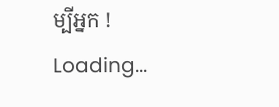ម្បីអ្នក !
Loading...